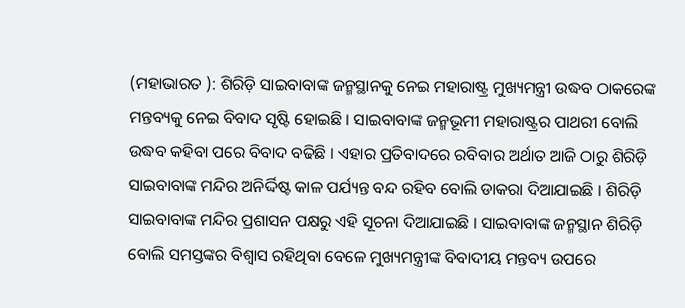(ମହାଭାରତ ): ଶିରିଡ଼ି ସାଇବାବାଙ୍କ ଜନ୍ମସ୍ଥାନକୁ ନେଇ ମହାରାଷ୍ଟ୍ର ମୁଖ୍ୟମନ୍ତ୍ରୀ ଉଦ୍ଧବ ଠାକରେଙ୍କ ମନ୍ତବ୍ୟକୁ ନେଇ ବିବାଦ ସୃଷ୍ଟି ହୋଇଛି । ସାଇବାବାଙ୍କ ଜନ୍ମଭୂମୀ ମହାରାଷ୍ଟ୍ରର ପାଥରୀ ବୋଲି ଉଦ୍ଧବ କହିବା ପରେ ବିବାଦ ବଢିଛି । ଏହାର ପ୍ରତିବାଦରେ ରବିବାର ଅର୍ଥାତ ଆଜି ଠାରୁ ଶିରିଡ଼ି ସାଇବାବାଙ୍କ ମନ୍ଦିର ଅନିର୍ଦ୍ଦିଷ୍ଟ କାଳ ପର୍ଯ୍ୟନ୍ତ ବନ୍ଦ ରହିବ ବୋଲି ଡାକରା ଦିଆଯାଇଛି । ଶିରିଡ଼ି ସାଇବାବାଙ୍କ ମନ୍ଦିର ପ୍ରଶାସନ ପକ୍ଷରୁ ଏହି ସୂଚନା ଦିଆଯାଇଛି । ସାଇବାବାଙ୍କ ଜନ୍ମସ୍ଥାନ ଶିରିଡ଼ି ବୋଲି ସମସ୍ତଙ୍କର ବିଶ୍ୱାସ ରହିଥିବା ବେଳେ ମୁଖ୍ୟମନ୍ତ୍ରୀଙ୍କ ବିବାଦୀୟ ମନ୍ତବ୍ୟ ଉପରେ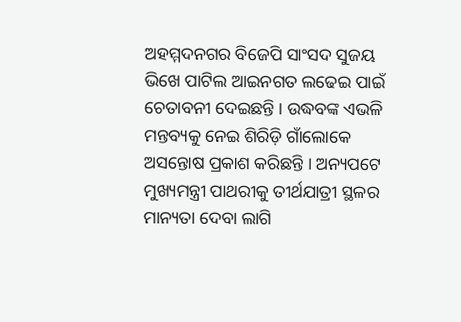ଅହମ୍ମଦନଗର ବିଜେପି ସାଂସଦ ସୁଜୟ ଭିଖେ ପାଟିଲ ଆଇନଗତ ଲଢେଇ ପାଇଁ ଚେତାବନୀ ଦେଇଛନ୍ତି । ଉଦ୍ଧବଙ୍କ ଏଭଳି ମନ୍ତବ୍ୟକୁ ନେଇ ଶିରିଡ଼ି ଗାଁଲୋକେ ଅସନ୍ତୋଷ ପ୍ରକାଶ କରିଛନ୍ତି । ଅନ୍ୟପଟେ ମୁଖ୍ୟମନ୍ତ୍ରୀ ପାଥରୀକୁ ତୀର୍ଥଯାତ୍ରୀ ସ୍ଥଳର ମାନ୍ୟତା ଦେବା ଲାଗି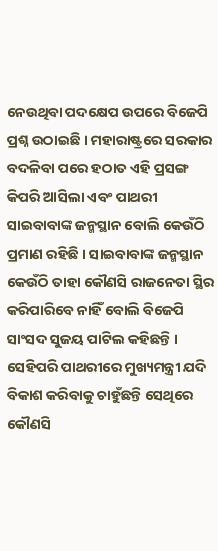ନେଉଥିବା ପଦକ୍ଷେପ ଉପରେ ବିଜେପି ପ୍ରଶ୍ନ ଉଠାଇଛି । ମହାରାଷ୍ଟ୍ରରେ ସରକାର ବଦଳିବା ପରେ ହଠାତ ଏହି ପ୍ରସଙ୍ଗ କିପରି ଆସିଲା ଏବଂ ପାଥରୀ ସାଇବାବାଙ୍କ ଜନ୍ମସ୍ଥାନ ବୋଲି କେଉଁଠି ପ୍ରମାଣ ରହିଛି । ସାଇବାବାଙ୍କ ଜନ୍ମସ୍ଥାନ କେଉଁଠି ତାହା କୌଣସି ରାଜନେତା ସ୍ଥିର କରିପାରିବେ ନାହିଁ ବୋଲି ବିଜେପି ସାଂସଦ ସୁଜୟ ପାଟିଲ କହିଛନ୍ତି । ସେହିପରି ପାଥରୀରେ ମୁଖ୍ୟମନ୍ତ୍ରୀ ଯଦି ବିକାଶ କରିବାକୁ ଚାହୁଁଛନ୍ତି ସେଥିରେ କୌଣସି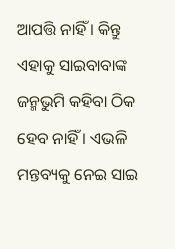ଆପତ୍ତି ନାହିଁ । କିନ୍ତୁ ଏହାକୁ ସାଇବାବାଙ୍କ ଜନ୍ମଭୁମି କହିବା ଠିକ ହେବ ନାହିଁ । ଏଭଳି ମନ୍ତବ୍ୟକୁ ନେଇ ସାଇ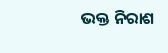ଭକ୍ତ ନିରାଶ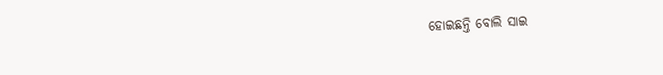ହୋଇଛନ୍ତି ବୋଲି ସାଇ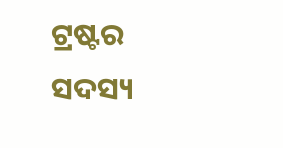ଟ୍ରଷ୍ଟର ସଦସ୍ୟ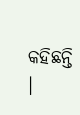କହିଛନ୍ତି ।